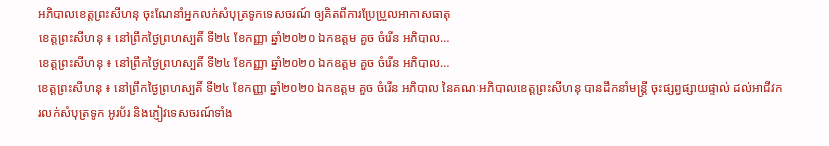អភិបាលខេត្តព្រះសីហនុ ចុះណែនាំអ្នកលក់សំបុត្រទូកទេសចរណ៍ ឲ្យគិតពីការប្រែប្រួលអាកាសធាតុ
ខេត្តព្រះសីហនុ ៖ នៅព្រឹកថ្ងៃព្រហស្បតិ៍ ទី២៤ ខែកញ្ញា ឆ្នាំ២០២០ ឯកឧត្តម គួច ចំរើន អភិបាល…
ខេត្តព្រះសីហនុ ៖ នៅព្រឹកថ្ងៃព្រហស្បតិ៍ ទី២៤ ខែកញ្ញា ឆ្នាំ២០២០ ឯកឧត្តម គួច ចំរើន អភិបាល…
ខេត្តព្រះសីហនុ ៖ នៅព្រឹកថ្ងៃព្រហស្បតិ៍ ទី២៤ ខែកញ្ញា ឆ្នាំ២០២០ ឯកឧត្តម គួច ចំរើន អភិបាល នៃគណៈអភិបាលខេត្តព្រះសីហនុ បានដឹកនាំមន្ត្រី ចុះផ្សព្វផ្សាយផ្ទាល់ ដល់អាជីវករលក់សំបុត្រទូក អូរប័រ និងភ្ញៀវទេសចរណ៍ទាំង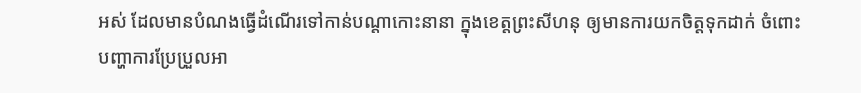អស់ ដែលមានបំណងធ្វើដំណើរទៅកាន់បណ្តាកោះនានា ក្នុងខេត្តព្រះសីហនុ ឲ្យមានការយកចិត្តទុកដាក់ ចំពោះបញ្ហាការប្រែប្រួលអា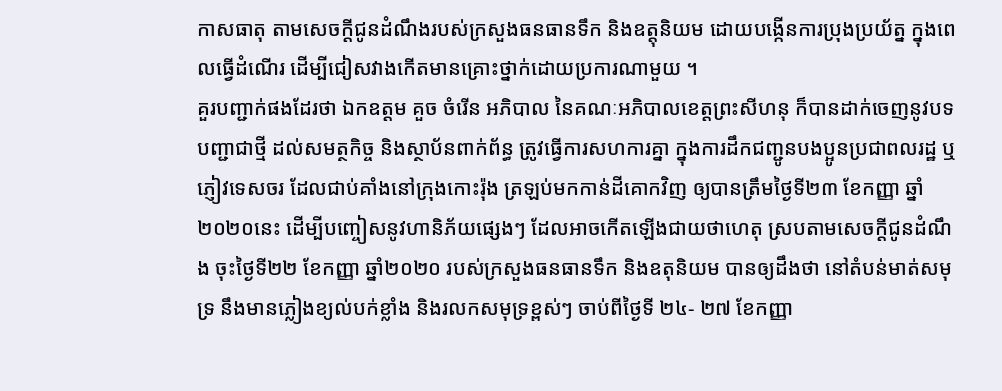កាសធាតុ តាមសេចក្តីជូនដំណឹងរបស់ក្រសួងធនធានទឹក និងឧត្តុនិយម ដោយបង្កើនការប្រុងប្រយ័ត្ន ក្នុងពេលធ្វើដំណើរ ដើម្បីជៀសវាងកើតមានគ្រោះថ្នាក់ដោយប្រការណាមួយ ។
គួរបញ្ជាក់ផងដែរថា ឯកឧត្តម គួច ចំរើន អភិបាល នៃគណៈអភិបាលខេត្តព្រះសីហនុ ក៏បានដាក់ចេញនូវបទបញ្ជាជាថ្មី ដល់សមត្ថកិច្ច និងស្ថាប័នពាក់ព័ន្ធ ត្រូវធ្វើការសហការគ្នា ក្នុងការដឹកជញ្ជូនបងប្អូនប្រជាពលរដ្ឋ ឬភ្ញៀវទេសចរ ដែលជាប់គាំងនៅក្រុងកោះរ៉ុង ត្រឡប់មកកាន់ដីគោកវិញ ឲ្យបានត្រឹមថ្ងៃទី២៣ ខែកញ្ញា ឆ្នាំ២០២០នេះ ដើម្បីបញ្ចៀសនូវហានិភ័យផ្សេងៗ ដែលអាចកើតឡើងជាយថាហេតុ ស្របតាមសេចក្តីជូនដំណឹង ចុះថ្ងៃទី២២ ខែកញ្ញា ឆ្នាំ២០២០ របស់ក្រសួងធនធានទឹក និងឧតុនិយម បានឲ្យដឹងថា នៅតំបន់មាត់សមុទ្រ នឹងមានភ្លៀងខ្យល់បក់ខ្លាំង និងរលកសមុទ្រខ្ពស់ៗ ចាប់ពីថ្ងៃទី ២៤- ២៧ ខែកញ្ញា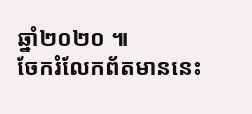ឆ្នាំ២០២០ ៕
ចែករំលែកព័តមាននេះ